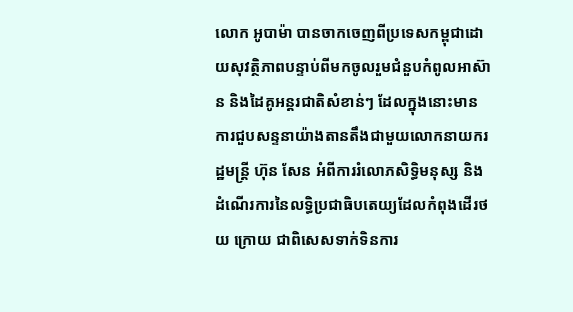លោក អូបាម៉ា បានចាកចេញពីប្រទេសកម្ពុជាដោយសុវត្ថិភាពបន្ទាប់ពីមកចូលរួមជំនួបកំពូលអាស៊ាន និងដៃគូអន្ដរជាតិសំខាន់ៗ ដែលក្នុងនោះមានការជួបសន្ទនាយ៉ាងតានតឹងជាមួយលោកនាយករដ្ឋមន្ដ្រី ហ៊ុន សែន អំពីការរំលោភសិទ្ធិមនុស្ស និងដំណើរការនៃលទ្ធិប្រជាធិបតេយ្យដែលកំពុងដើរថយ ក្រោយ ជាពិសេសទាក់ទិនការ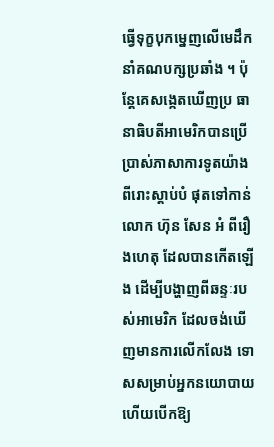ធ្វើទុក្ខបុកម្នេញលើមេដឹកនាំគណបក្សប្រឆាំង ។ ប៉ុន្ដែគេសង្កេតឃើញប្រ ធានាធិបតីអាមេរិកបានប្រើប្រាស់ភាសាការទូតយ៉ាងពីរោះស្ដាប់បំ ផុតទៅកាន់លោក ហ៊ុន សែន អំ ពីរឿងហេតុ ដែលបានកើតឡើង ដើម្បីបង្ហាញពីឆន្ទៈរបស់អាមេរិក ដែលចង់ឃើញមានការលើកលែង ទោសសម្រាប់អ្នកនយោបាយ ហើយបើកឱ្យ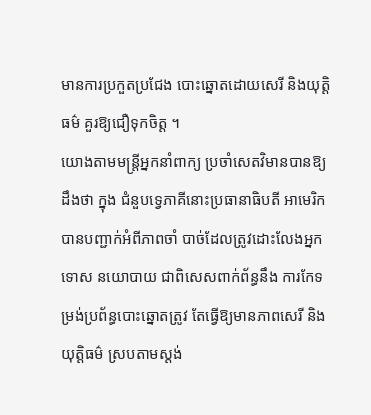មានការប្រកួតប្រជែង បោះឆ្នោតដោយសេរី និងយុត្ដិធម៌ គួរឱ្យជឿទុកចិត្ដ ។
យោងតាមមន្ដ្រីអ្នកនាំពាក្យ ប្រចាំសេតវិមានបានឱ្យដឹងថា ក្នុង ជំនួបទ្វេភាគីនោះប្រធានាធិបតី អាមេរិកបានបញ្ជាក់អំពីភាពចាំ បាច់ដែលត្រូវដោះលែងអ្នកទោស នយោបាយ ជាពិសេសពាក់ព័ន្ធនឹង ការកែទម្រង់ប្រព័ន្ធបោះឆ្នោតត្រូវ តែធ្វើឱ្យមានភាពសេរី និងយុត្ដិធម៌ ស្របតាមស្ដង់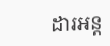ដារអន្ដ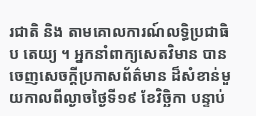រជាតិ និង តាមគោលការណ៍លទ្ធិប្រជាធិប តេយ្យ ។ អ្នកនាំពាក្យសេតវិមាន បានចេញសេចក្ដីប្រកាសព័ត៌មាន ដ៏សំខាន់មួយកាលពីល្ងាចថ្ងៃទី១៩ ខែវិច្ឆិកា បន្ទាប់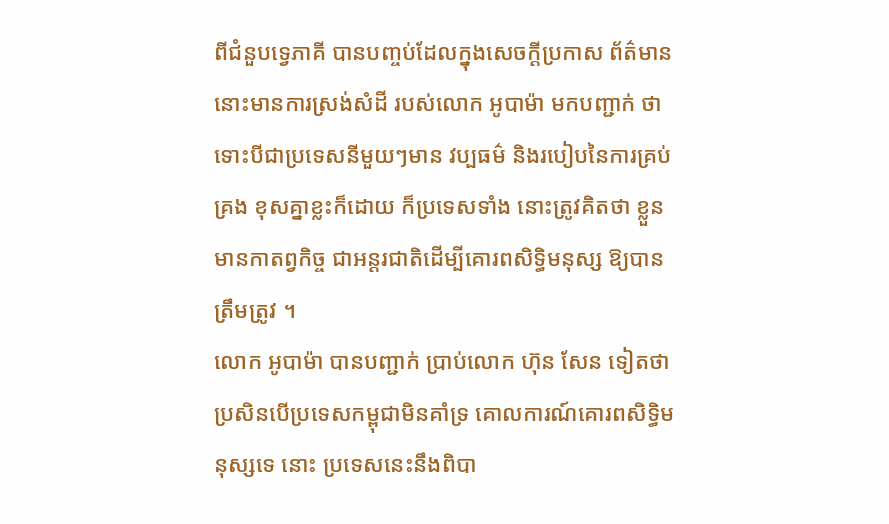ពីជំនួបទ្វេភាគី បានបញ្ចប់ដែលក្នុងសេចក្ដីប្រកាស ព័ត៌មាននោះមានការស្រង់សំដី របស់លោក អូបាម៉ា មកបញ្ជាក់ ថា ទោះបីជាប្រទេសនីមួយៗមាន វប្បធម៌ និងរបៀបនៃការគ្រប់គ្រង ខុសគ្នាខ្លះក៏ដោយ ក៏ប្រទេសទាំង នោះត្រូវគិតថា ខ្លួនមានកាតព្វកិច្ច ជាអន្ដរជាតិដើម្បីគោរពសិទ្ធិមនុស្ស ឱ្យបានត្រឹមត្រូវ ។
លោក អូបាម៉ា បានបញ្ជាក់ ប្រាប់លោក ហ៊ុន សែន ទៀតថា ប្រសិនបើប្រទេសកម្ពុជាមិនគាំទ្រ គោលការណ៍គោរពសិទ្ធិមនុស្សទេ នោះ ប្រទេសនេះនឹងពិបា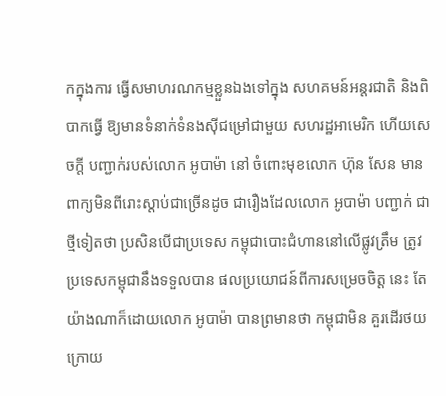កក្នុងការ ធ្វើសមាហរណកម្មខ្លួនឯងទៅក្នុង សហគមន៍អន្ដរជាតិ និងពិបាកធ្វើ ឱ្យមានទំនាក់ទំនងស៊ីជម្រៅជាមួយ សហរដ្ឋអាមេរិក ហើយសេចក្ដី បញ្ជាក់របស់លោក អូបាម៉ា នៅ ចំពោះមុខលោក ហ៊ុន សែន មាន ពាក្យមិនពីរោះស្ដាប់ជាច្រើនដូច ជារឿងដែលលោក អូបាម៉ា បញ្ជាក់ ជាថ្មីទៀតថា ប្រសិនបើជាប្រទេស កម្ពុជាបោះជំហាននៅលើផ្លូវត្រឹម ត្រូវ ប្រទេសកម្ពុជានឹងទទួលបាន ផលប្រយោជន៍ពីការសម្រេចចិត្ដ នេះ តែយ៉ាងណាក៏ដោយលោក អូបាម៉ា បានព្រមានថា កម្ពុជាមិន គួរដើរថយក្រោយ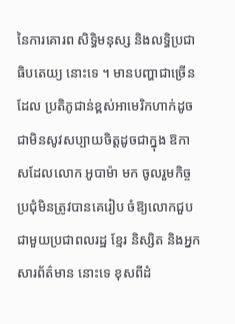នៃការគោរព សិទ្ធិមនុស្ស និងលទ្ធិប្រជាធិបតេយ្យ នោះទេ ។ មានបញ្ហាជាច្រើនដែល ប្រតិភូជាន់ខ្ពស់អាមេរិកហាក់ដូច ជាមិនសូវសប្បាយចិត្ដដូចជាក្នុង ឱកាសដែលលោក អូបាម៉ា មក ចូលរួមកិច្ចប្រជុំមិនត្រូវបានគេរៀប ចំឱ្យលោកជួបជាមួយប្រជាពលរដ្ឋ ខ្មែរ និស្សិត និងអ្នកសារព័ត៌មាន នោះទេ ខុសពីដំ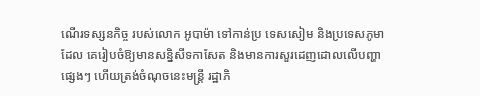ណើរទស្សនកិច្ច របស់លោក អូបាម៉ា ទៅកាន់ប្រ ទេសសៀម និងប្រទេសភូមាដែល គេរៀបចំឱ្យមានសន្និសីទកាសែត និងមានការសួរដេញដោលលើបញ្ហា ផ្សេងៗ ហើយត្រង់ចំណុចនេះមន្ដ្រី រដ្ឋាភិ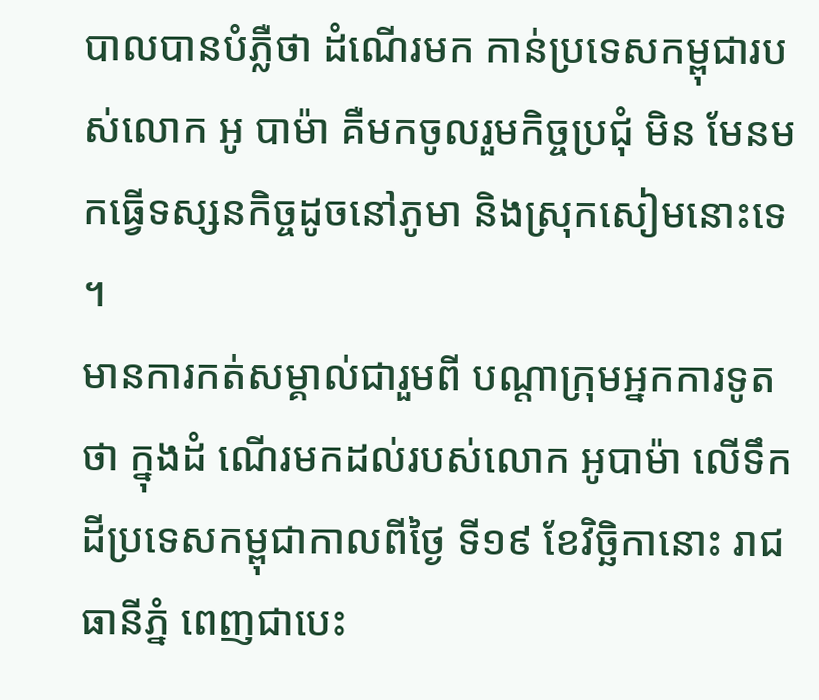បាលបានបំភ្លឺថា ដំណើរមក កាន់ប្រទេសកម្ពុជារបស់លោក អូ បាម៉ា គឺមកចូលរួមកិច្ចប្រជុំ មិន មែនមកធ្វើទស្សនកិច្ចដូចនៅភូមា និងស្រុកសៀមនោះទេ ។
មានការកត់សម្គាល់ជារួមពី បណ្ដាក្រុមអ្នកការទូតថា ក្នុងដំ ណើរមកដល់របស់លោក អូបាម៉ា លើទឹកដីប្រទេសកម្ពុជាកាលពីថ្ងៃ ទី១៩ ខែវិច្ឆិកានោះ រាជធានីភ្នំ ពេញជាបេះ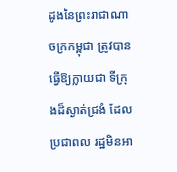ដូងនៃព្រះរាជាណា ចក្រកម្ពុជា ត្រូវបានធ្វើឱ្យក្លាយជា ទីក្រុងដ៏ស្ងាត់ជ្រងំ ដែលប្រជាពល រដ្ឋមិនអា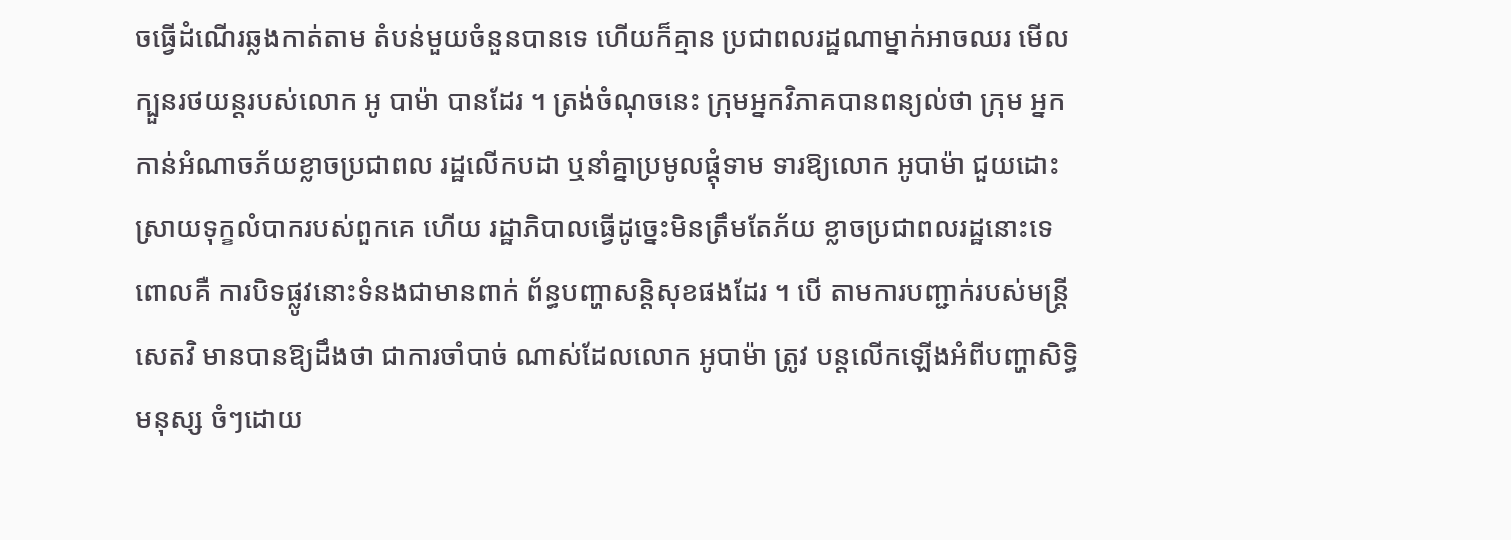ចធ្វើដំណើរឆ្លងកាត់តាម តំបន់មួយចំនួនបានទេ ហើយក៏គ្មាន ប្រជាពលរដ្ឋណាម្នាក់អាចឈរ មើលក្បួនរថយន្ដរបស់លោក អូ បាម៉ា បានដែរ ។ ត្រង់ចំណុចនេះ ក្រុមអ្នកវិភាគបានពន្យល់ថា ក្រុម អ្នកកាន់អំណាចភ័យខ្លាចប្រជាពល រដ្ឋលើកបដា ឬនាំគ្នាប្រមូលផ្ដុំទាម ទារឱ្យលោក អូបាម៉ា ជួយដោះ ស្រាយទុក្ខលំបាករបស់ពួកគេ ហើយ រដ្ឋាភិបាលធ្វើដូច្នេះមិនត្រឹមតែភ័យ ខ្លាចប្រជាពលរដ្ឋនោះទេ ពោលគឺ ការបិទផ្លូវនោះទំនងជាមានពាក់ ព័ន្ធបញ្ហាសន្ដិសុខផងដែរ ។ បើ តាមការបញ្ជាក់របស់មន្ដ្រីសេតវិ មានបានឱ្យដឹងថា ជាការចាំបាច់ ណាស់ដែលលោក អូបាម៉ា ត្រូវ បន្ដលើកឡើងអំពីបញ្ហាសិទ្ធិមនុស្ស ចំៗដោយ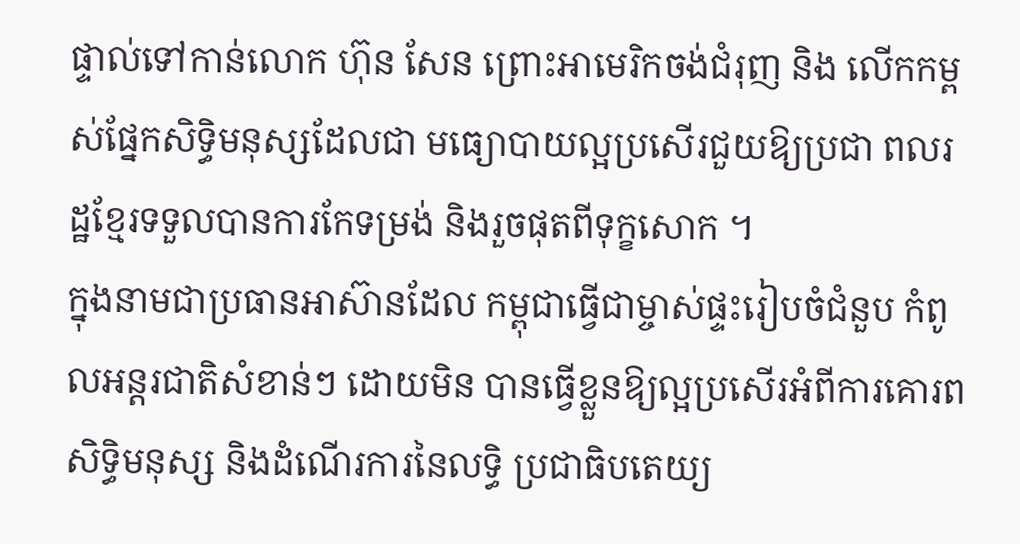ផ្ទាល់ទៅកាន់លោក ហ៊ុន សែន ព្រោះអាមេរិកចង់ជំរុញ និង លើកកម្ពស់ផ្នែកសិទ្ធិមនុស្សដែលជា មធ្យោបាយល្អប្រសើរជួយឱ្យប្រជា ពលរដ្ឋខ្មែរទទួលបានការកែទម្រង់ និងរួចផុតពីទុក្ខសោក ។
ក្នុងនាមជាប្រធានអាស៊ានដែល កម្ពុជាធ្វើជាម្ចាស់ផ្ទះរៀបចំជំនួប កំពូលអន្ដរជាតិសំខាន់ៗ ដោយមិន បានធ្វើខ្លួនឱ្យល្អប្រសើរអំពីការគោរព សិទ្ធិមនុស្ស និងដំណើរការនៃលទ្ធិ ប្រជាធិបតេយ្យ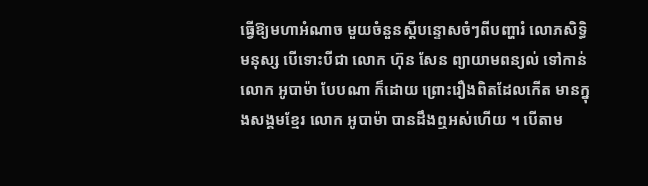ធ្វើឱ្យមហាអំណាច មួយចំនួនស្ដីបន្ទោសចំៗពីបញ្ហារំ លោភសិទ្ធិមនុស្ស បើទោះបីជា លោក ហ៊ុន សែន ព្យាយាមពន្យល់ ទៅកាន់លោក អូបាម៉ា បែបណា ក៏ដោយ ព្រោះរឿងពិតដែលកើត មានក្នុងសង្គមខ្មែរ លោក អូបាម៉ា បានដឹងឮអស់ហើយ ។ បើតាម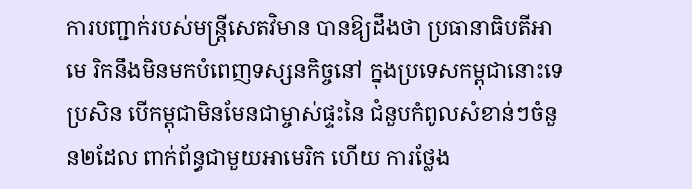ការបញ្ជាក់របស់មន្ដ្រីសេតវិមាន បានឱ្យដឹងថា ប្រធានាធិបតីអាមេ រិកនឹងមិនមកបំពេញទស្សនកិច្ចនៅ ក្នុងប្រទេសកម្ពុជានោះទេ ប្រសិន បើកម្ពុជាមិនមែនជាម្ចាស់ផ្ទះនៃ ជំនួបកំពូលសំខាន់ៗចំនួន២ដែល ពាក់ព័ន្ធជាមួយអាមេរិក ហើយ ការថ្លែង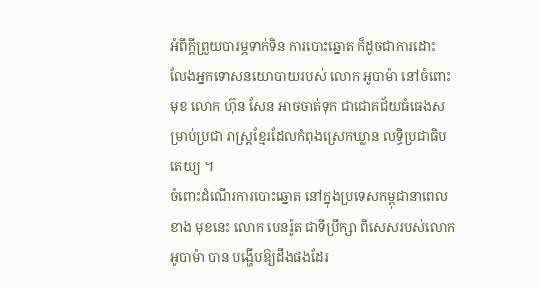អំពីក្ដីព្រួយបារម្ភទាក់ទិន ការបោះឆ្នោត ក៏ដូចជាការដោះ លែងអ្នកទោសនយោបាយរបស់ លោក អូបាម៉ា នៅចំពោះមុខ លោក ហ៊ុន សែន អាចចាត់ទុក ជាជោគជ័យធំធេងសម្រាប់ប្រជា រាស្ដ្រខ្មែរដែលកំពុងស្រេកឃ្លាន លទ្ធិប្រជាធិបតេយ្យ ។
ចំពោះដំណើរការបោះឆ្នោត នៅក្នុងប្រទេសកម្ពុជានាពេលខាង មុខនេះ លោក បេនរ៉ូត ជាទីប្រឹក្សា ពិសេសរបស់លោក អូបាម៉ា បាន បង្ហើបឱ្យដឹងផងដែរ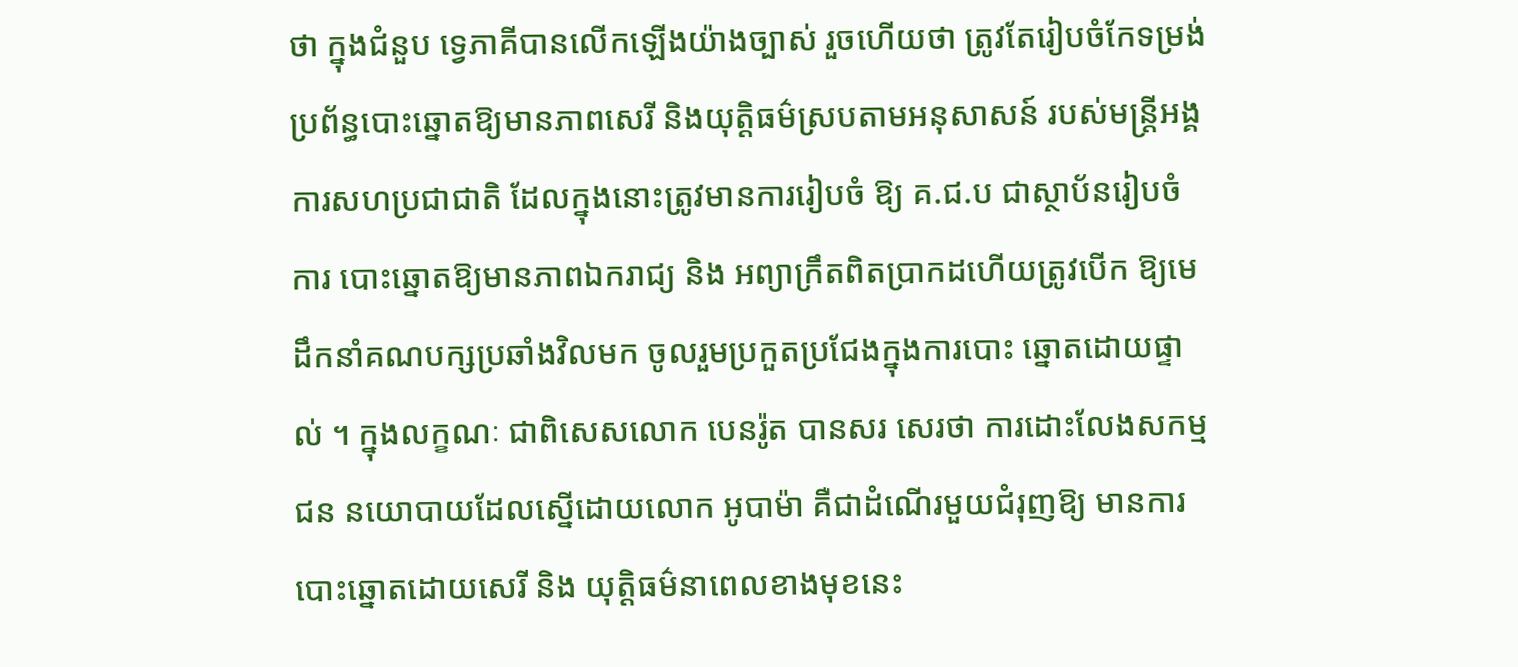ថា ក្នុងជំនួប ទ្វេភាគីបានលើកឡើងយ៉ាងច្បាស់ រួចហើយថា ត្រូវតែរៀបចំកែទម្រង់ ប្រព័ន្ធបោះឆ្នោតឱ្យមានភាពសេរី និងយុត្ដិធម៌ស្របតាមអនុសាសន៍ របស់មន្ដ្រីអង្គការសហប្រជាជាតិ ដែលក្នុងនោះត្រូវមានការរៀបចំ ឱ្យ គ.ជ.ប ជាស្ថាប័នរៀបចំការ បោះឆ្នោតឱ្យមានភាពឯករាជ្យ និង អព្យាក្រឹតពិតប្រាកដហើយត្រូវបើក ឱ្យមេដឹកនាំគណបក្សប្រឆាំងវិលមក ចូលរួមប្រកួតប្រជែងក្នុងការបោះ ឆ្នោតដោយផ្ទាល់ ។ ក្នុងលក្ខណៈ ជាពិសេសលោក បេនរ៉ូត បានសរ សេរថា ការដោះលែងសកម្មជន នយោបាយដែលស្នើដោយលោក អូបាម៉ា គឺជាដំណើរមួយជំរុញឱ្យ មានការបោះឆ្នោតដោយសេរី និង យុត្ដិធម៌នាពេលខាងមុខនេះ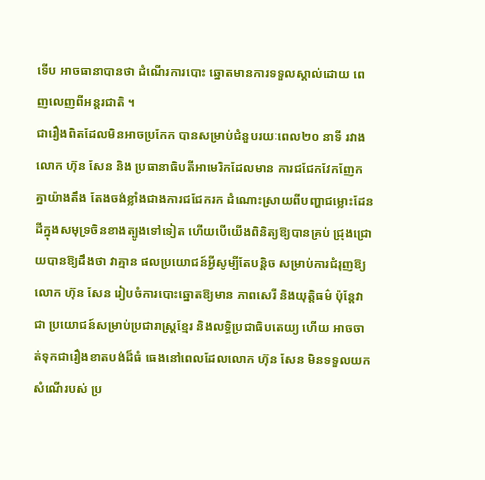ទើប អាចធានាបានថា ដំណើរការបោះ ឆ្នោតមានការទទួលស្គាល់ដោយ ពេញលេញពីអន្ដរជាតិ ។
ជារឿងពិតដែលមិនអាចប្រកែក បានសម្រាប់ជំនួបរយៈពេល២០ នាទី រវាងលោក ហ៊ុន សែន និង ប្រធានាធិបតីអាមេរិកដែលមាន ការជជែកវែកញែកគ្នាយ៉ាងតឹង តែងចង់ខ្លាំងជាងការជជែករក ដំណោះស្រាយពីបញ្ហាជម្លោះដែន ដីក្នុងសមុទ្រចិនខាងត្បូងទៅទៀត ហើយបើយើងពិនិត្យឱ្យបានគ្រប់ ជ្រុងជ្រោយបានឱ្យដឹងថា វាគ្មាន ផលប្រយោជន៍អ្វីសូម្បីតែបន្ដិច សម្រាប់ការជំរុញឱ្យលោក ហ៊ុន សែន រៀបចំការបោះឆ្នោតឱ្យមាន ភាពសេរី និងយុត្ដិធម៌ ប៉ុន្ដែវាជា ប្រយោជន៍សម្រាប់ប្រជារាស្ដ្រខ្មែរ និងលទ្ធិប្រជាធិបតេយ្យ ហើយ អាចចាត់ទុកជារឿងខាតបង់ដ៏ធំ ធេងនៅពេលដែលលោក ហ៊ុន សែន មិនទទួលយកសំណើរបស់ ប្រ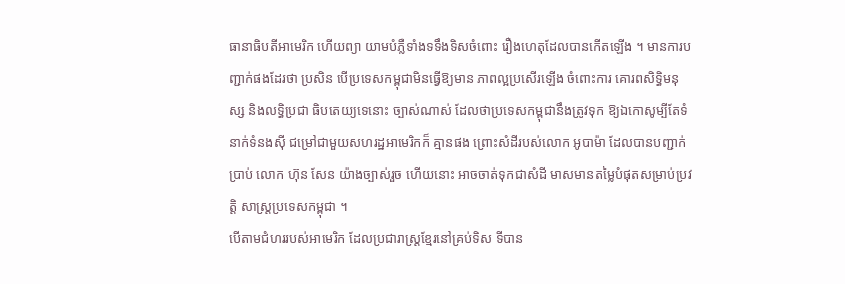ធានាធិបតីអាមេរិក ហើយព្យា យាមបំភ្លឺទាំងទទឹងទិសចំពោះ រឿងហេតុដែលបានកើតឡើង ។ មានការបញ្ជាក់ផងដែរថា ប្រសិន បើប្រទេសកម្ពុជាមិនធ្វើឱ្យមាន ភាពល្អប្រសើរឡើង ចំពោះការ គោរពសិទ្ធិមនុស្ស និងលទ្ធិប្រជា ធិបតេយ្យទេនោះ ច្បាស់ណាស់ ដែលថាប្រទេសកម្ពុជានឹងត្រូវទុក ឱ្យឯកោសូម្បីតែទំនាក់ទំនងស៊ី ជម្រៅជាមួយសហរដ្ឋអាមេរិកក៏ គ្មានផង ព្រោះសំដីរបស់លោក អូបាម៉ា ដែលបានបញ្ជាក់ប្រាប់ លោក ហ៊ុន សែន យ៉ាងច្បាស់រួច ហើយនោះ អាចចាត់ទុកជាសំដី មាសមានតម្លៃបំផុតសម្រាប់ប្រវត្ដិ សាស្ដ្រប្រទេសកម្ពុជា ។
បើតាមជំហររបស់អាមេរិក ដែលប្រជារាស្ដ្រខ្មែរនៅគ្រប់ទិស ទីបាន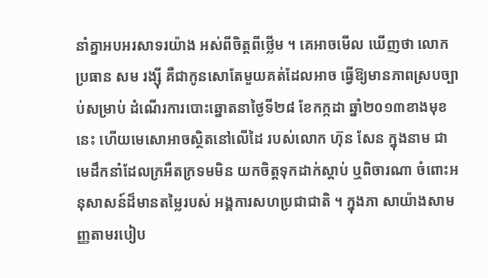នាំគ្នាអបអរសាទរយ៉ាង អស់ពីចិត្ដពីថ្លើម ។ គេអាចមើល ឃើញថា លោកប្រធាន សម រង្ស៊ី គឺជាកូនសោតែមួយគត់ដែលអាច ធ្វើឱ្យមានភាពស្របច្បាប់សម្រាប់ ដំណើរការបោះឆ្នោតនាថ្ងៃទី២៨ ខែកក្កដា ឆ្នាំ២០១៣ខាងមុខនេះ ហើយមេសោអាចស្ថិតនៅលើដៃ របស់លោក ហ៊ុន សែន ក្នុងនាម ជាមេដឹកនាំដែលក្រអឺតក្រទមមិន យកចិត្ដទុកដាក់ស្ដាប់ ឬពិចារណា ចំពោះអនុសាសន៍ដ៏មានតម្លៃរបស់ អង្គការសហប្រជាជាតិ ។ ក្នុងភា សាយ៉ាងសាមញ្ញតាមរបៀប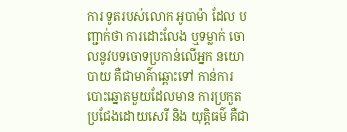ការ ទូតរបស់លោក អូបាម៉ា ដែល បញ្ជាក់ថា ការដោះលែង ឬទម្លាក់ ចោលនូវបទចោទប្រកាន់លើអ្នក នយោបាយ គឺជាមាគ៌ាឆ្ពោះទៅ កាន់ការបោះឆ្នោតមួយដែលមាន ការប្រកួតប្រជែងដោយសេរី និង យុត្ដិធម៌ គឺជា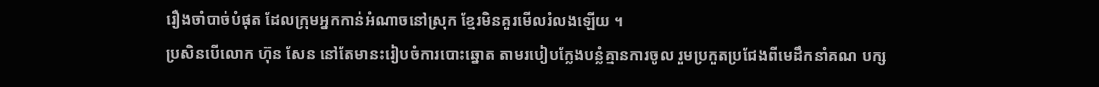រឿងចាំបាច់បំផុត ដែលក្រុមអ្នកកាន់អំណាចនៅស្រុក ខ្មែរមិនគួរមើលរំលងឡើយ ។
ប្រសិនបើលោក ហ៊ុន សែន នៅតែមានះរៀបចំការបោះឆ្នោត តាមរបៀបក្លែងបន្លំគ្មានការចូល រួមប្រកួតប្រជែងពីមេដឹកនាំគណ បក្ស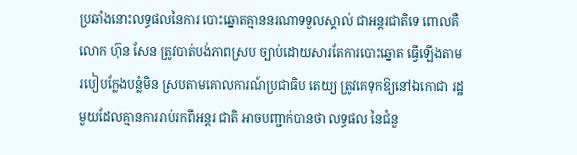ប្រឆាំងនោះលទ្ធផលនៃការ បោះឆ្នោតគ្មាននរណាទទួលស្គាល់ ជាអន្ដរជាតិទេ ពោលគឺលោក ហ៊ុន សែន ត្រូវបាត់បង់ភាពស្រប ច្បាប់ដោយសារតែការបោះឆ្នោត ធ្វើឡើងតាមរបៀបក្លែងបន្លំមិន ស្របតាមគោលការណ៍ប្រជាធិប តេយ្យ ត្រូវគេទុកឱ្យនៅឯកោជា រដ្ឋមួយដែលគ្មានការរាប់រកពីអន្ដរ ជាតិ អាចបញ្ជាក់បានថា លទ្ធផល នៃជំនួ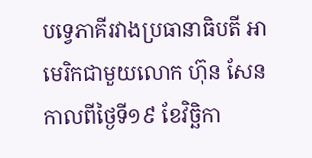បទ្វេភាគីរវាងប្រធានាធិបតី អាមេរិកជាមួយលោក ហ៊ុន សែន កាលពីថ្ងៃទី១៩ ខែវិច្ឆិកា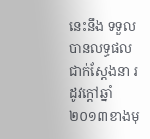នេះនឹង ទទួលបានលទ្ធផលជាក់ស្ដែងនា រដូវក្ដៅឆ្នាំ២០១៣ខាងមុ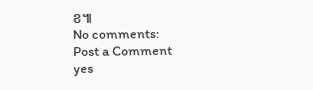ខ៕
No comments:
Post a Comment
yes